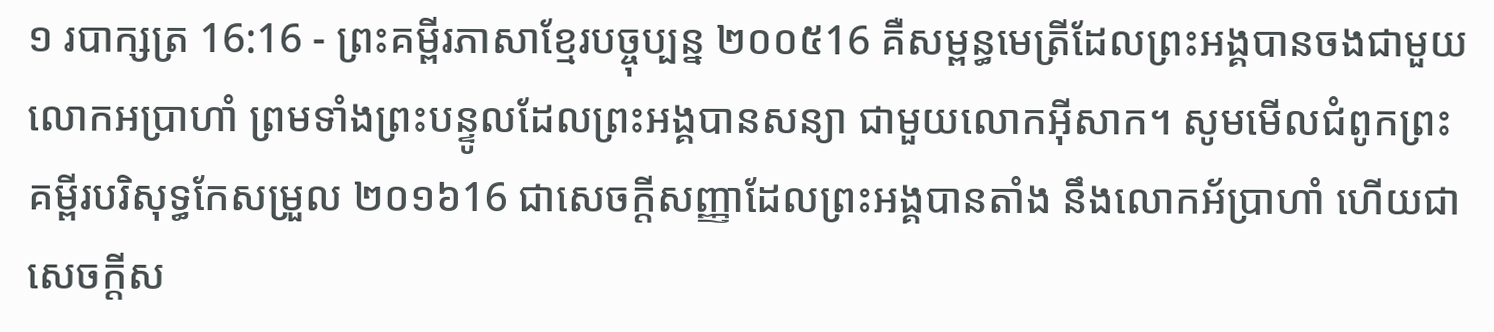១ របាក្សត្រ 16:16 - ព្រះគម្ពីរភាសាខ្មែរបច្ចុប្បន្ន ២០០៥16 គឺសម្ពន្ធមេត្រីដែលព្រះអង្គបានចងជាមួយ លោកអប្រាហាំ ព្រមទាំងព្រះបន្ទូលដែលព្រះអង្គបានសន្យា ជាមួយលោកអ៊ីសាក។ សូមមើលជំពូកព្រះគម្ពីរបរិសុទ្ធកែសម្រួល ២០១៦16 ជាសេចក្ដីសញ្ញាដែលព្រះអង្គបានតាំង នឹងលោកអ័ប្រាហាំ ហើយជាសេចក្ដីស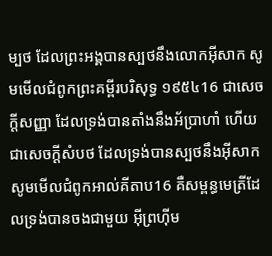ម្បថ ដែលព្រះអង្គបានស្បថនឹងលោកអ៊ីសាក សូមមើលជំពូកព្រះគម្ពីរបរិសុទ្ធ ១៩៥៤16 ជាសេចក្ដីសញ្ញា ដែលទ្រង់បានតាំងនឹងអ័ប្រាហាំ ហើយជាសេចក្ដីសំបថ ដែលទ្រង់បានស្បថនឹងអ៊ីសាក សូមមើលជំពូកអាល់គីតាប16 គឺសម្ពន្ធមេត្រីដែលទ្រង់បានចងជាមួយ អ៊ីព្រហ៊ីម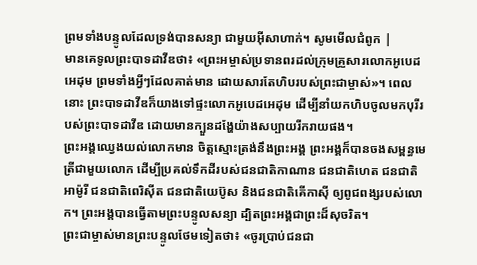ព្រមទាំងបន្ទូលដែលទ្រង់បានសន្យា ជាមួយអ៊ីសាហាក់។ សូមមើលជំពូក |
មានគេទូលព្រះបាទដាវីឌថា៖ «ព្រះអម្ចាស់ប្រទានពរដល់ក្រុមគ្រួសារលោកអូបេដអេដុម ព្រមទាំងអ្វីៗដែលគាត់មាន ដោយសារតែហិបរបស់ព្រះជាម្ចាស់»។ ពេលនោះ ព្រះបាទដាវីឌក៏យាងទៅផ្ទះលោកអូបេដអេដុម ដើម្បីនាំយកហិបចូលមកបុរីរបស់ព្រះបាទដាវីឌ ដោយមានក្បួនដង្ហែយ៉ាងសប្បាយរីករាយផង។
ព្រះអង្គឈ្វេងយល់លោកមាន ចិត្តស្មោះត្រង់នឹងព្រះអង្គ ព្រះអង្គក៏បានចងសម្ពន្ធមេត្រីជាមួយលោក ដើម្បីប្រគល់ទឹកដីរបស់ជនជាតិកាណាន ជនជាតិហេត ជនជាតិអាម៉ូរី ជនជាតិពេរិស៊ីត ជនជាតិយេប៊ូស និងជនជាតិគើកាស៊ី ឲ្យពូជពង្សរបស់លោក។ ព្រះអង្គបានធ្វើតាមព្រះបន្ទូលសន្យា ដ្បិតព្រះអង្គជាព្រះដ៏សុចរិត។
ព្រះជាម្ចាស់មានព្រះបន្ទូលថែមទៀតថា៖ «ចូរប្រាប់ជនជា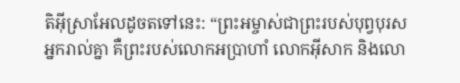តិអ៊ីស្រាអែលដូចតទៅនេះ: “ព្រះអម្ចាស់ជាព្រះរបស់បុព្វបុរសអ្នករាល់គ្នា គឺព្រះរបស់លោកអប្រាហាំ លោកអ៊ីសាក និងលោ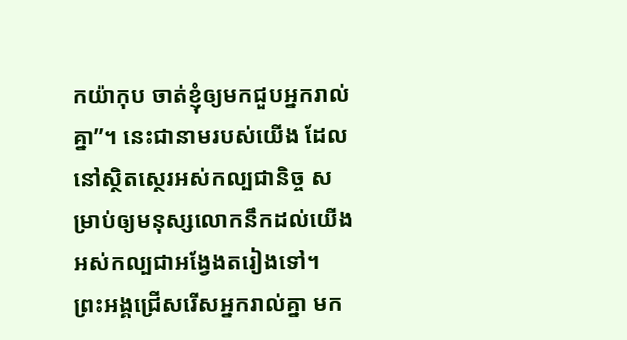កយ៉ាកុប ចាត់ខ្ញុំឲ្យមកជួបអ្នករាល់គ្នា”។ នេះជានាមរបស់យើង ដែលនៅស្ថិតស្ថេរអស់កល្បជានិច្ច សម្រាប់ឲ្យមនុស្សលោកនឹកដល់យើងអស់កល្បជាអង្វែងតរៀងទៅ។
ព្រះអង្គជ្រើសរើសអ្នករាល់គ្នា មក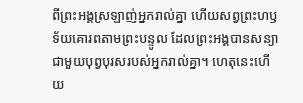ពីព្រះអង្គស្រឡាញ់អ្នករាល់គ្នា ហើយសព្វព្រះហឫទ័យគោរពតាមព្រះបន្ទូល ដែលព្រះអង្គបានសន្យាជាមួយបុព្វបុរសរបស់អ្នករាល់គ្នា។ ហេតុនេះហើយ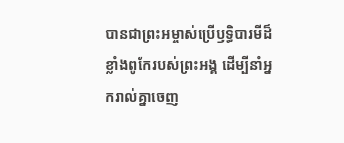បានជាព្រះអម្ចាស់ប្រើឫទ្ធិបារមីដ៏ខ្លាំងពូកែរបស់ព្រះអង្គ ដើម្បីនាំអ្នករាល់គ្នាចេញ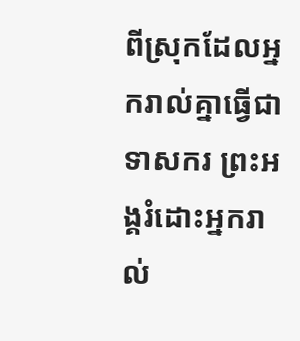ពីស្រុកដែលអ្នករាល់គ្នាធ្វើជាទាសករ ព្រះអង្គរំដោះអ្នករាល់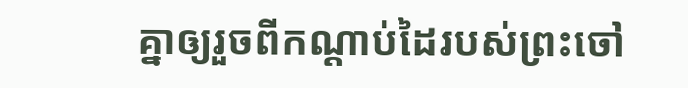គ្នាឲ្យរួចពីកណ្ដាប់ដៃរបស់ព្រះចៅ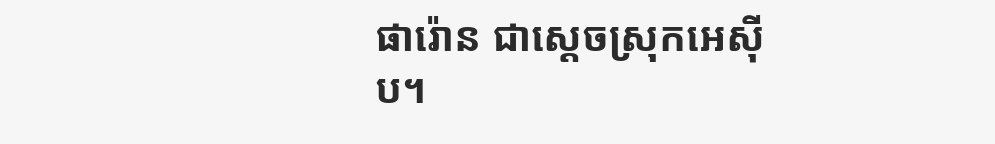ផារ៉ោន ជាស្ដេចស្រុកអេស៊ីប។